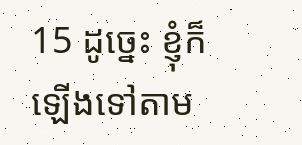15 ដូច្នេះ ខ្ញុំក៏ឡើងទៅតាម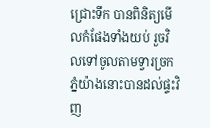ជ្រោះទឹក បានពិនិត្យមើលកំផែងទាំងយប់ រួចវិលទៅចូលតាមទ្វារច្រកភ្នំយ៉ាងនោះបានដល់ផ្ទះវិញ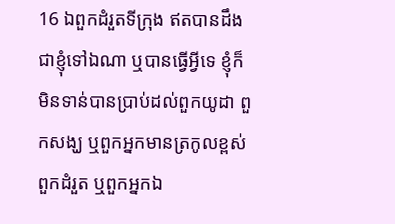16 ឯពួកដំរួតទីក្រុង ឥតបានដឹងជាខ្ញុំទៅឯណា ឬបានធ្វើអ្វីទេ ខ្ញុំក៏មិនទាន់បានប្រាប់ដល់ពួកយូដា ពួកសង្ឃ ឬពួកអ្នកមានត្រកូលខ្ពស់ ពួកដំរួត ឬពួកអ្នកឯ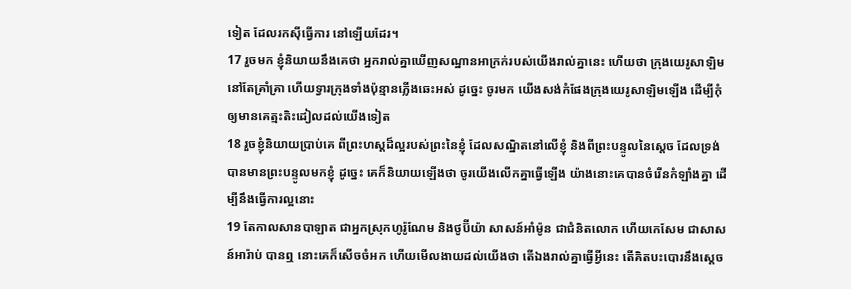ទៀត ដែលរកស៊ីធ្វើការ នៅឡើយដែរ។
17 រួចមក ខ្ញុំនិយាយនឹងគេថា អ្នករាល់គ្នាឃើញសណ្ឋានអាក្រក់របស់យើងរាល់គ្នានេះ ហើយថា ក្រុងយេរូសាឡិមនៅតែគ្រាំគ្រា ហើយទ្វារក្រុងទាំងប៉ុន្មានភ្លើងឆេះអស់ ដូច្នេះ ចូរមក យើងសង់កំផែងក្រុងយេរូសាឡិមឡើង ដើម្បីកុំឲ្យមានគេត្មះតិះដៀលដល់យើងទៀត
18 រួចខ្ញុំនិយាយប្រាប់គេ ពីព្រះហស្តដ៏ល្អរបស់ព្រះនៃខ្ញុំ ដែលសណ្ឋិតនៅលើខ្ញុំ និងពីព្រះបន្ទូលនៃស្តេច ដែលទ្រង់បានមានព្រះបន្ទូលមកខ្ញុំ ដូច្នេះ គេក៏និយាយឡើងថា ចូរយើងលើកគ្នាធ្វើឡើង យ៉ាងនោះគេបានចំរើនកំឡាំងគ្នា ដើម្បីនឹងធ្វើការល្អនោះ
19 តែកាលសានបាឡាត ជាអ្នកស្រុកហូរ៉ូណែម និងថូប៊ីយ៉ា សាសន៍អាំម៉ូន ជាជំនិតលោក ហើយកេសែម ជាសាសន៍អារ៉ាប់ បានឮ នោះគេក៏សើចចំអក ហើយមើលងាយដល់យើងថា តើឯងរាល់គ្នាធ្វើអ្វីនេះ តើគិតបះបោរនឹងស្តេច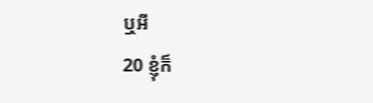ឬអី
20 ខ្ញុំក៏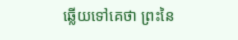ឆ្លើយទៅគេថា ព្រះនៃ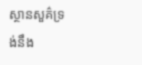ស្ថានសួគ៌ទ្រង់នឹង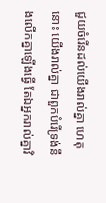ជួយចំរើនដល់យើងរាល់គ្នា ហេតុនោះ យើងរាល់គ្នា ជាពួកបំរើទ្រង់នឹងលើកគ្នាឡើងធ្វើ តែឯអ្នករាល់គ្នាវិ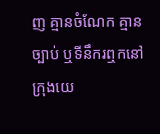ញ គ្មានចំណែក គ្មានច្បាប់ ឬទីនឹករឮកនៅក្រុងយេ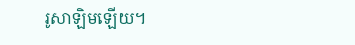រូសាឡិមឡើយ។